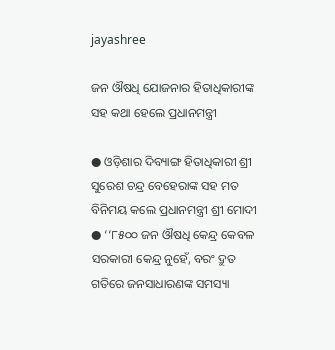jayashree

ଜନ ଔଷଧି ଯୋଜନାର ହିତାଧିକାରୀଙ୍କ ସହ କଥା ହେଲେ ପ୍ରଧାନମନ୍ତ୍ରୀ

● ଓଡ଼ିଶାର ଦିବ୍ୟାଙ୍ଗ ହିତାଧିକାରୀ ଶ୍ରୀ ସୁରେଶ ଚନ୍ଦ୍ର ବେହେରାଙ୍କ ସହ ମତ ବିନିମୟ କଲେ ପ୍ରଧାନମନ୍ତ୍ରୀ ଶ୍ରୀ ମୋଦୀ
● ‘‘୮୫୦୦ ଜନ ଔଷଧି କେନ୍ଦ୍ର କେବଳ ସରକାରୀ କେନ୍ଦ୍ର ନୁହେଁ, ବରଂ ଦ୍ରୁତ ଗତିରେ ଜନସାଧାରଣଙ୍କ ସମସ୍ୟା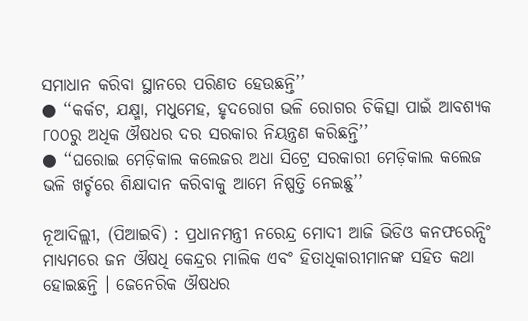ସମାଧାନ କରିବା ସ୍ଥାନରେ ପରିଣତ ହେଉଛନ୍ତି’’
● ‘‘କର୍କଟ, ଯକ୍ଷ୍ମା, ମଧୁମେହ, ହୃଦରୋଗ ଭଳି ରୋଗର ଚିକିତ୍ସା ପାଇଁ ଆବଶ୍ୟକ ୮୦୦ରୁ ଅଧିକ ଔଷଧର ଦର ସରକାର ନିୟନ୍ତ୍ରଣ କରିଛନ୍ତି’’
● ‘‘ଘରୋଇ ମେଡ଼ିକାଲ କଲେଜର ଅଧା ସିଟ୍ରେ ସରକାରୀ ମେଡ଼ିକାଲ କଲେଜ ଭଳି ଖର୍ଚ୍ଚରେ ଶିକ୍ଷାଦାନ କରିବାକୁ ଆମେ ନିଷ୍ପତ୍ତି ନେଇଛୁ’’

ନୂଆଦିଲ୍ଲୀ, (ପିଆଇବି) : ପ୍ରଧାନମନ୍ତ୍ରୀ ନରେନ୍ଦ୍ର ମୋଦୀ ଆଜି ଭିଡିଓ କନଫରେନ୍ସିଂ ମାଧ୍ୟମରେ ଜନ ଔଷଧି କେନ୍ଦ୍ରର ମାଲିକ ଏବଂ ହିତାଧିକାରୀମାନଙ୍କ ସହିତ କଥା ହୋଇଛନ୍ତି । ଜେନେରିକ ଔଷଧର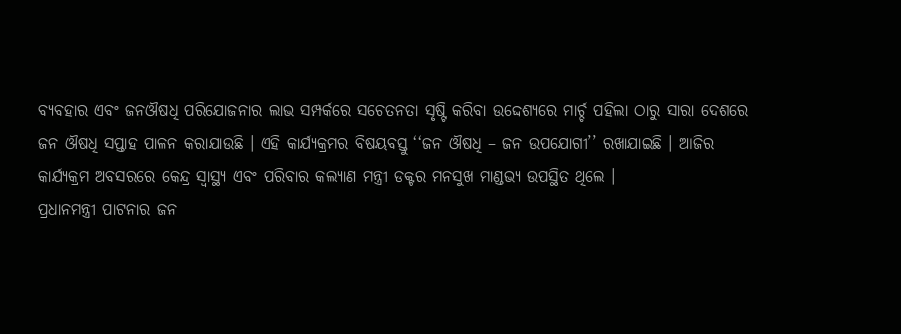ବ୍ୟବହାର ଏବଂ ଜନଔଷଧି ପରିଯୋଜନାର ଲାଭ ସମ୍ପର୍କରେ ସଚେତନତା ସୃଷ୍ଟି କରିବା ଉଦ୍ଦେଶ୍ୟରେ ମାର୍ଚ୍ଚ ପହିଲା ଠାରୁ ସାରା ଦେଶରେ ଜନ ଔଷଧି ସପ୍ତାହ ପାଳନ କରାଯାଉଛି । ଏହି କାର୍ଯ୍ୟକ୍ରମର ବିଷୟବସ୍ତୁ ‘‘ଜନ ଔଷଧି – ଜନ ଉପଯୋଗୀ’’ ରଖାଯାଇଛି । ଆଜିର କାର୍ଯ୍ୟକ୍ରମ ଅବସରରେ କେନ୍ଦ୍ର ସ୍ୱାସ୍ଥ୍ୟ ଏବଂ ପରିବାର କଲ୍ୟାଣ ମନ୍ତ୍ରୀ ଡକ୍ଟର ମନସୁଖ ମାଣ୍ଡଭ୍ୟ ଉପସ୍ଥିତ ଥିଲେ ।
ପ୍ରଧାନମନ୍ତ୍ରୀ ପାଟନାର ଜନ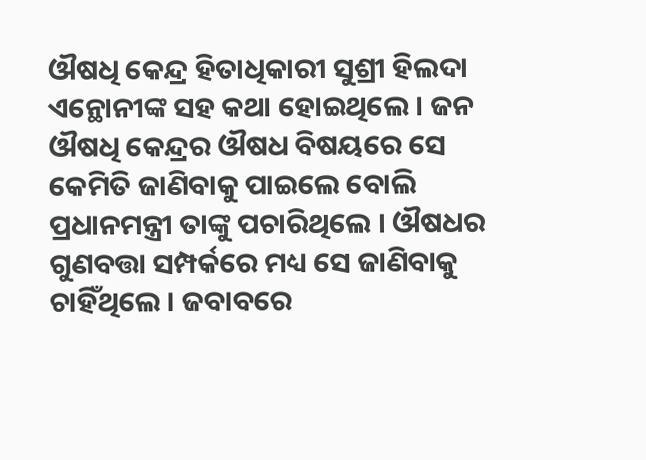ଔଷଧି କେନ୍ଦ୍ର ହିତାଧିକାରୀ ସୁଶ୍ରୀ ହିଲଦା ଏନ୍ଥୋନୀଙ୍କ ସହ କଥା ହୋଇଥିଲେ । ଜନ ଔଷଧି କେନ୍ଦ୍ରର ଔଷଧ ବିଷୟରେ ସେ କେମିତି ଜାଣିବାକୁ ପାଇଲେ ବୋଲି ପ୍ରଧାନମନ୍ତ୍ରୀ ତାଙ୍କୁ ପଚାରିଥିଲେ । ଔଷଧର ଗୁଣବତ୍ତା ସମ୍ପର୍କରେ ମଧ୍ୟ ସେ ଜାଣିବାକୁ ଚାହିଁଥିଲେ । ଜବାବରେ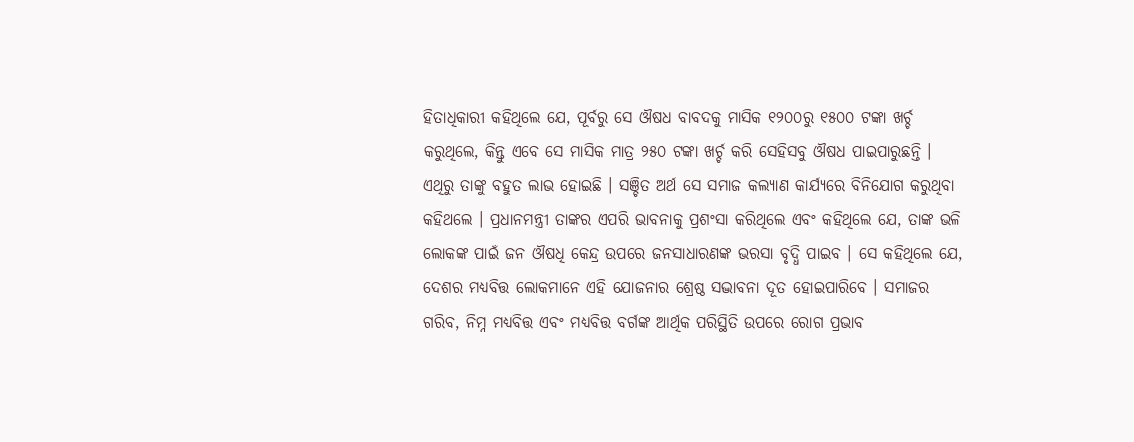ହିତାଧିକାରୀ କହିଥିଲେ ଯେ, ପୂର୍ବରୁ ସେ ଔଷଧ ବାବଦକୁ ମାସିକ ୧୨୦୦ରୁ ୧୫୦୦ ଟଙ୍କା ଖର୍ଚ୍ଚ କରୁଥିଲେ, କିନ୍ତୁ ଏବେ ସେ ମାସିକ ମାତ୍ର ୨୫୦ ଟଙ୍କା ଖର୍ଚ୍ଚ କରି ସେହିସବୁ ଔଷଧ ପାଇପାରୁଛନ୍ତି । ଏଥିରୁ ତାଙ୍କୁ ବହୁତ ଲାଭ ହୋଇଛି । ସଞ୍ଚିତ ଅର୍ଥ ସେ ସମାଜ କଲ୍ୟାଣ କାର୍ଯ୍ୟରେ ବିନିଯୋଗ କରୁଥିବା କହିଥଲେ । ପ୍ରଧାନମନ୍ତ୍ରୀ ତାଙ୍କର ଏପରି ଭାବନାକୁ ପ୍ରଶଂସା କରିଥିଲେ ଏବଂ କହିଥିଲେ ଯେ, ତାଙ୍କ ଭଳି ଲୋକଙ୍କ ପାଇଁ ଜନ ଔଷଧି କେନ୍ଦ୍ର ଉପରେ ଜନସାଧାରଣଙ୍କ ଭରସା ବୃଦ୍ଧି ପାଇବ । ସେ କହିଥିଲେ ଯେ, ଦେଶର ମଧ୍ୟବିତ୍ତ ଲୋକମାନେ ଏହି ଯୋଜନାର ଶ୍ରେଷ୍ଠ ସଦ୍ଭାବନା ଦୂତ ହୋଇପାରିବେ । ସମାଜର ଗରିବ, ନିମ୍ନ ମଧ୍ୟବିତ୍ତ ଏବଂ ମଧ୍ୟବିତ୍ତ ବର୍ଗଙ୍କ ଆର୍ଥିକ ପରିସ୍ଥିତି ଉପରେ ରୋଗ ପ୍ରଭାବ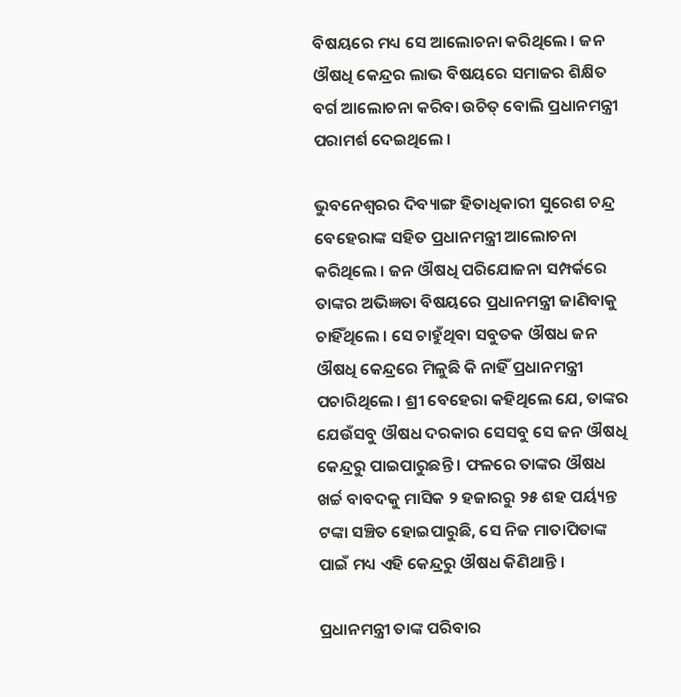ବିଷୟରେ ମଧ୍ୟ ସେ ଆଲୋଚନା କରିଥିଲେ । ଜନ ଔଷଧି କେନ୍ଦ୍ରର ଲାଭ ବିଷୟରେ ସମାଜର ଶିକ୍ଷିତ ବର୍ଗ ଆଲୋଚନା କରିବା ଉଚିତ୍ ବୋଲି ପ୍ରଧାନମନ୍ତ୍ରୀ ପରାମର୍ଶ ଦେଇଥିଲେ ।

ଭୁବନେଶ୍ୱରର ଦିବ୍ୟାଙ୍ଗ ହିତାଧିକାରୀ ସୁରେଶ ଚନ୍ଦ୍ର ବେହେରାଙ୍କ ସହିତ ପ୍ରଧାନମନ୍ତ୍ରୀ ଆଲୋଚନା କରିଥିଲେ । ଜନ ଔଷଧି ପରିଯୋଜନା ସମ୍ପର୍କରେ ତାଙ୍କର ଅଭିଜ୍ଞତା ବିଷୟରେ ପ୍ରଧାନମନ୍ତ୍ରୀ ଜାଣିବାକୁ ଚାହିଁଥିଲେ । ସେ ଚାହୁଁଥିବା ସବୁତକ ଔଷଧ ଜନ ଔଷଧି କେନ୍ଦ୍ରରେ ମିଳୁଛି କି ନାହିଁ ପ୍ରଧାନମନ୍ତ୍ରୀ ପଚାରିଥିଲେ । ଶ୍ରୀ ବେହେରା କହିଥିଲେ ଯେ, ତାଙ୍କର ଯେଉଁସବୁ ଔଷଧ ଦରକାର ସେସବୁ ସେ ଜନ ଔଷଧି କେନ୍ଦ୍ରରୁ ପାଇପାରୁଛନ୍ତି । ଫଳରେ ତାଙ୍କର ଔଷଧ ଖର୍ଚ୍ଚ ବାବଦକୁ ମାସିକ ୨ ହଜାରରୁ ୨୫ ଶହ ପର୍ୟ୍ୟନ୍ତ ଟଙ୍କା ସଞ୍ଚିତ ହୋଇପାରୁଛି, ସେ ନିଜ ମାତାପିତାଙ୍କ ପାଇଁ ମଧ୍ୟ ଏହି କେନ୍ଦ୍ରରୁ ଔଷଧ କିଣିଥାନ୍ତି ।

ପ୍ରଧାନମନ୍ତ୍ରୀ ତାଙ୍କ ପରିବାର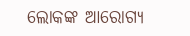ଲୋକଙ୍କ ଆରୋଗ୍ୟ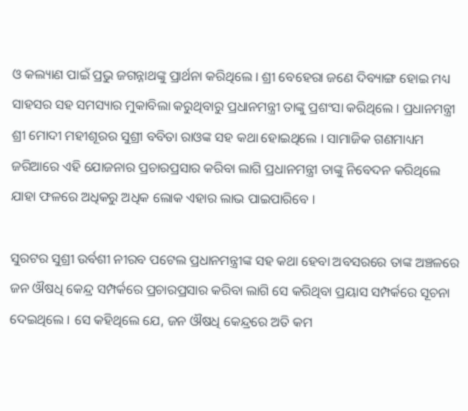ଓ କଲ୍ୟାଣ ପାଇଁ ପ୍ରଭୁ ଜଗନ୍ନାଥଙ୍କୁ ପ୍ରାର୍ଥନା କରିଥିଲେ । ଶ୍ରୀ ବେହେରା ଜଣେ ଦିବ୍ୟାଙ୍ଗ ହୋଇ ମଧ୍ୟ ସାହସର ସହ ସମସ୍ୟାର ମୁକାବିଲା କରୁଥିବାରୁ ପ୍ରଧାନମନ୍ତ୍ରୀ ତାଙ୍କୁ ପ୍ରଶଂସା କରିଥିଲେ । ପ୍ରଧାନମନ୍ତ୍ରୀ ଶ୍ରୀ ମୋଦୀ ମହୀଶୂରର ସୁଶ୍ରୀ ବବିତା ରାଓଙ୍କ ସହ କଥା ହୋଇଥିଲେ । ସାମାଜିକ ଗଣମାଧ୍ୟମ ଜରିଆରେ ଏହି ଯୋଜନାର ପ୍ରଚାରପ୍ରସାର କରିବା ଲାଗି ପ୍ରଧାନମନ୍ତ୍ରୀ ତାଙ୍କୁ ନିବେଦନ କରିଥିଲେ ଯାହା ଫଳରେ ଅଧିକରୁ ଅଧିକ ଲୋକ ଏହାର ଲାଭ ପାଇପାରିବେ ।

ସୁରଟର ସୁଶ୍ରୀ ଉର୍ବଶୀ ନୀରବ ପଟେଲ ପ୍ରଧାନମନ୍ତ୍ରୀଙ୍କ ସହ କଥା ହେବା ଅବସରରେ ତାଙ୍କ ଅଞ୍ଚଳରେ ଜନ ଔଷଧି କେନ୍ଦ୍ର ସମ୍ପର୍କରେ ପ୍ରଚାରପ୍ରସାର କରିବା ଲାଗି ସେ କରିଥିବା ପ୍ରୟାସ ସମ୍ପର୍କରେ ସୂଚନା ଦେଇଥିଲେ । ସେ କହିଥିଲେ ଯେ, ଜନ ଔଷଧି କେନ୍ଦ୍ରରେ ଅତି କମ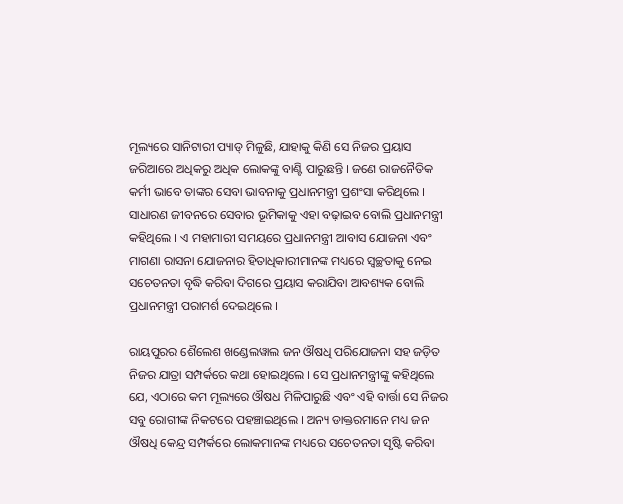ମୂଲ୍ୟରେ ସାନିଟାରୀ ପ୍ୟାଡ୍ ମିଳୁଛି, ଯାହାକୁ କିଣି ସେ ନିଜର ପ୍ରୟାସ ଜରିଆରେ ଅଧିକରୁ ଅଧିକ ଲୋକଙ୍କୁ ବାଣ୍ଟି ପାରୁଛନ୍ତି । ଜଣେ ରାଜନୈତିକ କର୍ମୀ ଭାବେ ତାଙ୍କର ସେବା ଭାବନାକୁ ପ୍ରଧାନମନ୍ତ୍ରୀ ପ୍ରଶଂସା କରିଥିଲେ । ସାଧାରଣ ଜୀବନରେ ସେବାର ଭୂମିକାକୁ ଏହା ବଢ଼ାଇବ ବୋଲି ପ୍ରଧାନମନ୍ତ୍ରୀ କହିଥିଲେ । ଏ ମହାମାରୀ ସମୟରେ ପ୍ରଧାନମନ୍ତ୍ରୀ ଆବାସ ଯୋଜନା ଏବଂ ମାଗଣା ରାସନା ଯୋଜନାର ହିତାଧିକାରୀମାନଙ୍କ ମଧ୍ୟରେ ସ୍ବଚ୍ଛତାକୁ ନେଇ ସଚେତନତା ବୃଦ୍ଧି କରିବା ଦିଗରେ ପ୍ରୟାସ କରାଯିବା ଆବଶ୍ୟକ ବୋଲି ପ୍ରଧାନମନ୍ତ୍ରୀ ପରାମର୍ଶ ଦେଇଥିଲେ ।

ରାୟପୁରର ଶୈଲେଶ ଖଣ୍ଡେଲୱାଲ ଜନ ଔଷଧି ପରିଯୋଜନା ସହ ଜଡ଼ିତ ନିଜର ଯାତ୍ରା ସମ୍ପର୍କରେ କଥା ହୋଇଥିଲେ । ସେ ପ୍ରଧାନମନ୍ତ୍ରୀଙ୍କୁ କହିଥିଲେ ଯେ, ଏଠାରେ କମ ମୂଲ୍ୟରେ ଔଷଧ ମିଳିପାରୁଛି ଏବଂ ଏହି ବାର୍ତ୍ତା ସେ ନିଜର ସବୁ ରୋଗୀଙ୍କ ନିକଟରେ ପହଞ୍ଚାଇଥିଲେ । ଅନ୍ୟ ଡାକ୍ତରମାନେ ମଧ୍ୟ ଜନ ଔଷଧି କେନ୍ଦ୍ର ସମ୍ପର୍କରେ ଲୋକମାନଙ୍କ ମଧ୍ୟରେ ସଚେତନତା ସୃଷ୍ଟି କରିବା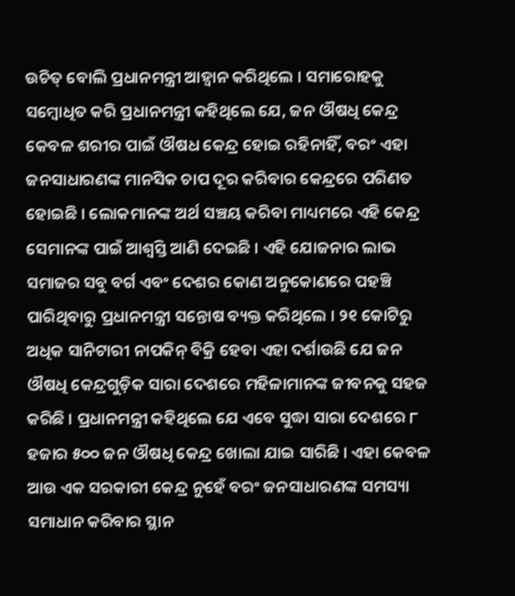ଉଚିତ୍ ବୋଲି ପ୍ରଧାନମନ୍ତ୍ରୀ ଆହ୍ୱାନ କରିଥିଲେ । ସମାରୋହକୁ ସମ୍ବୋଧିତ କରି ପ୍ରଧାନମନ୍ତ୍ରୀ କହିଥିଲେ ଯେ, ଜନ ଔଷଧି କେନ୍ଦ୍ର କେବଳ ଶରୀର ପାଇଁ ଔଷଧ କେନ୍ଦ୍ର ହୋଇ ରହିନାହିଁ, ବରଂ ଏହା ଜନସାଧାରଣଙ୍କ ମାନସିକ ଚାପ ଦୂର କରିବାର କେନ୍ଦ୍ରରେ ପରିଣତ ହୋଇଛି । ଲୋକମାନଙ୍କ ଅର୍ଥ ସଞ୍ଚୟ କରିବା ମାଧ୍ୟମରେ ଏହି କେନ୍ଦ୍ର ସେମାନଙ୍କ ପାଇଁ ଆଶ୍ୱସ୍ତି ଆଣି ଦେଇଛି । ଏହି ଯୋଜନାର ଲାଭ ସମାଜର ସବୁ ବର୍ଗ ଏବଂ ଦେଶର କୋଣ ଅନୁକୋଣରେ ପହଞ୍ଚି ପାରିଥିବାରୁ ପ୍ରଧାନମନ୍ତ୍ରୀ ସନ୍ତୋଷ ବ୍ୟକ୍ତ କରିଥିଲେ । ୨୧ କୋଟିରୁ ଅଧିକ ସାନିଟାରୀ ନାପକିନ୍ ବିକ୍ରି ହେବା ଏହା ଦର୍ଶାଉଛି ଯେ ଜନ ଔଷଧି କେନ୍ଦ୍ରଗୁଡ଼ିକ ସାରା ଦେଶରେ ମହିଳାମାନଙ୍କ ଜୀବନକୁ ସହଜ କରିଛି । ପ୍ରଧାନମନ୍ତ୍ରୀ କହିଥିଲେ ଯେ ଏବେ ସୁଦ୍ଧା ସାରା ଦେଶରେ ୮ ହଜାର ୫୦୦ ଜନ ଔଷଧି କେନ୍ଦ୍ର ଖୋଲା ଯାଇ ସାରିଛି । ଏହା କେବଳ ଆଉ ଏକ ସରକାରୀ କେନ୍ଦ୍ର ନୁହେଁ ବରଂ ଜନସାଧାରଣଙ୍କ ସମସ୍ୟା ସମାଧାନ କରିବାର ସ୍ଥାନ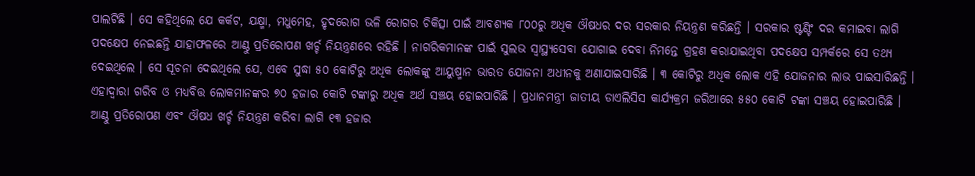ପାଲଟିଛି । ସେ କହିଥିଲେ ଯେ କର୍କଟ, ଯକ୍ଷ୍ମା, ମଧୁମେହ, ହୃଦରୋଗ ଭଳି ରୋଗର ଚିକିତ୍ସା ପାଇଁ ଆବଶ୍ୟକ ୮୦୦ରୁ ଅଧିକ ଔଷଧର ଦର ସରକାର ନିୟନ୍ତ୍ରଣ କରିଛନ୍ତି । ସରକାର ଷ୍ଟଣ୍ଟିଂ ଦର କମାଇବା ଲାଗି ପଦକ୍ଷେପ ନେଇଛନ୍ତି ଯାହାଫଳରେ ଆଣ୍ଠୁ ପ୍ରତିରୋପଣ ଖର୍ଚ୍ଚ ନିୟନ୍ତ୍ରଣରେ ରହିଛି । ନାଗରିକମାନଙ୍କ ପାଇଁ ସୁଲଭ ସ୍ୱାସ୍ଥ୍ୟସେବା ଯୋଗାଇ ଦେବା ନିମନ୍ତେ ଗ୍ରହଣ କରାଯାଇଥିବା ପଦକ୍ଷେପ ସମ୍ପର୍କରେ ସେ ତଥ୍ୟ ଦେଇଥିଲେ । ସେ ସୂଚନା ଦେଇଥିଲେ ଯେ, ଏବେ ସୁଦ୍ଧା ୫୦ କୋଟିରୁ ଅଧିକ ଲୋକଙ୍କୁ ଆୟୁଷ୍ମାନ ଭାରତ ଯୋଜନା ଅଧୀନକୁ ଅଣାଯାଇସାରିଛି । ୩ କୋଟିରୁ ଅଧିକ ଲୋକ ଏହି ଯୋଜନାର ଲାଭ ପାଇସାରିଛନ୍ତି । ଏହାଦ୍ୱାରା ଗରିବ ଓ ମଧ୍ୟବିତ୍ତ ଲୋକମାନଙ୍କର ୭୦ ହଜାର କୋଟି ଟଙ୍କାରୁ ଅଧିକ ଅର୍ଥ ସଞ୍ଚୟ ହୋଇପାରିଛି । ପ୍ରଧାନମନ୍ତ୍ରୀ ଜାତୀୟ ଡାଏଲିସିସ କାର୍ଯ୍ୟକ୍ରମ ଜରିଆରେ ୫୫୦ କୋଟି ଟଙ୍କା ସଞ୍ଚୟ ହୋଇପାରିଛି । ଆଣ୍ଠୁ ପ୍ରତିରୋପଣ ଏବଂ ଔଷଧ ଖର୍ଚ୍ଚ ନିୟନ୍ତ୍ରଣ କରିବା ଲାଗି ୧୩ ହଜାର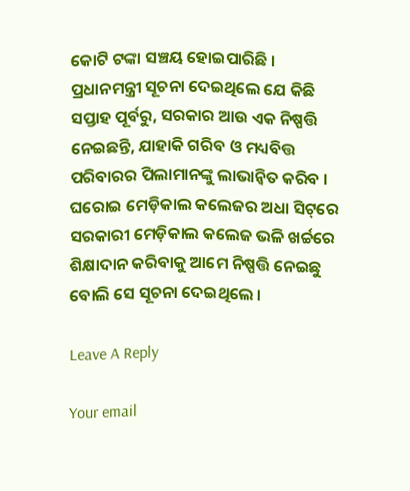କୋଟି ଟଙ୍କା ସଞ୍ଚୟ ହୋଇପାରିଛି । ପ୍ରଧାନମନ୍ତ୍ରୀ ସୂଚନା ଦେଇଥିଲେ ଯେ କିଛି ସପ୍ତାହ ପୂର୍ବରୁ, ସରକାର ଆଉ ଏକ ନିଷ୍ପତ୍ତି ନେଇଛନ୍ତି, ଯାହାକି ଗରିବ ଓ ମଧ୍ୟବିତ୍ତ ପରିବାରର ପିଲାମାନଙ୍କୁ ଲାଭାନ୍ୱିତ କରିବ । ଘରୋଇ ମେଡ଼ିକାଲ କଲେଜର ଅଧା ସିଟ୍‌ରେ ସରକାରୀ ମେଡ଼ିକାଲ କଲେଜ ଭଳି ଖର୍ଚ୍ଚରେ ଶିକ୍ଷାଦାନ କରିବାକୁ ଆମେ ନିଷ୍ପତ୍ତି ନେଇଛୁ ବୋଲି ସେ ସୂଚନା ଦେଇଥିଲେ ।

Leave A Reply

Your email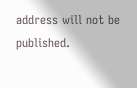address will not be published.